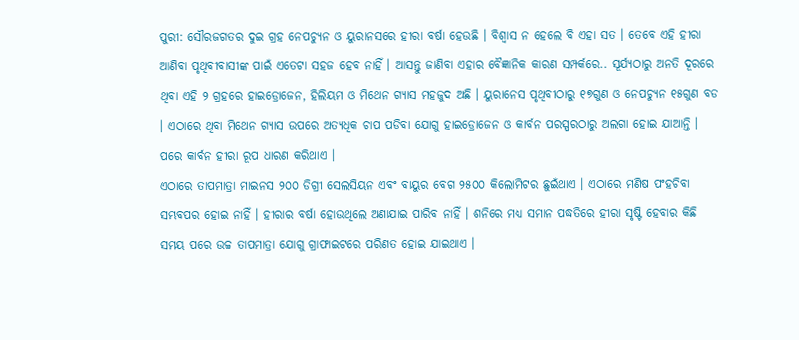ପୁରୀ: ସୌରଜଗତର ଦୁଇ ଗ୍ରହ ନେପଚ୍ୟୁନ ଓ ୟୁରାନସରେ ହୀରା ବର୍ଷା ହେଉଛି । ବିଶ୍ୱାସ ନ ହେଲେ ବି ଏହା ସତ । ତେବେ ଏହି ହୀରା ଆଣିବା ପୃଥିବୀବାସୀଙ୍କ ପାଇଁ ଏତେଟା ସହଜ ହେବ ନାହିଁ । ଆସନ୍ତୁ ଜାଣିବା ଏହାର ବୈଜ୍ଞାନିକ କାରଣ ସମ୍ପର୍କରେ.. ସୂର୍ଯ୍ୟଠାରୁ ଅନତି ଦୂରରେ ଥିବା ଏହି ୨ ଗ୍ରହରେ ହାଇଡ୍ରୋଜେନ, ହିଲିୟମ ଓ ମିଥେନ ଗ୍ୟାସ ମହଜୁଦ ଅଛି । ୟୁରାନେସ ପୃଥିବୀଠାରୁ ୧୭ଗୁଣ ଓ ନେପଚ୍ୟୁନ ୧୫ଗୁଣ ବଡ । ଏଠାରେ ଥିବା ମିଥେନ ଗ୍ୟାସ ଉପରେ ଅତ୍ୟଧିକ ଚାପ ପଡିବା ଯୋଗୁ ହାଇଡ୍ରୋଜେନ ଓ କାର୍ବନ ପରସ୍ପରଠାରୁ ଅଲଗା ହୋଇ ଯାଆନ୍ତି । ପରେ କାର୍ବନ ହୀରା ରୂପ ଧାରଣ କରିଥାଏ ।
ଏଠାରେ ତାପମାତ୍ରା ମାଇନସ ୨୦୦ ଡିଗ୍ରୀ ସେଲସିୟନ ଏବଂ ବାୟୁର ବେଗ ୨୫୦୦ କିଲୋମିଟର ଛୁଇଁଥାଏ । ଏଠାରେ ମଣିଷ ପଂହଚିବା ସମ୍ଭବପର ହୋଇ ନାହିଁ । ହୀରାର ବର୍ଷା ହୋଉଥିଲେ ଅଣାଯାଇ ପାରିବ ନାହିଁ । ଶନିରେ ମଧ୍ୟ ସମାନ ପଦ୍ଧତିରେ ହୀରା ସୃଷ୍ଟି ହେବାର କିଛି ସମୟ ପରେ ଉଚ୍ଚ ତାପମାତ୍ରା ଯୋଗୁ ଗ୍ରାଫାଇଟରେ ପରିଣତ ହୋଇ ଯାଇଥାଏ ।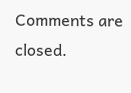Comments are closed.